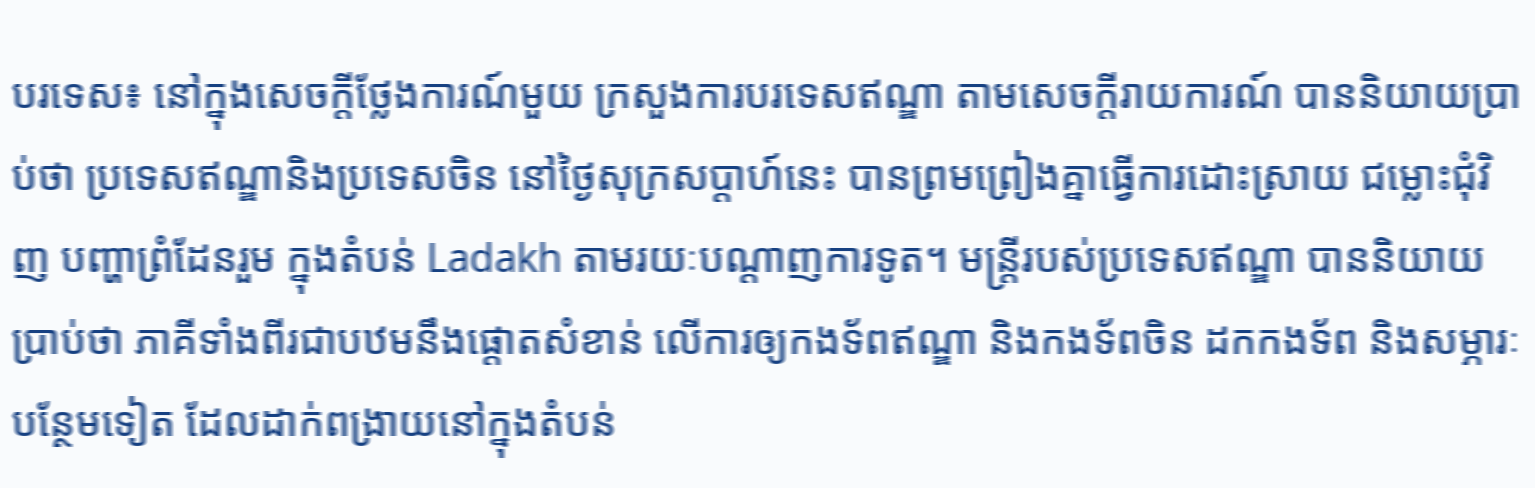បរទេស៖ នៅក្នុងសេចក្តីថ្លែងការណ៍មួយ ក្រសួងការបរទេសឥណ្ឌា តាមសេចក្តីរាយការណ៍ បាននិយាយប្រាប់ថា ប្រទេសឥណ្ឌានិងប្រទេសចិន នៅថ្ងៃសុក្រសប្ដាហ៍នេះ បានព្រមព្រៀងគ្នាធ្វើការដោះស្រាយ ជម្លោះជុំវិញ បញ្ហាព្រំដែនរួម ក្នុងតំបន់ Ladakh តាមរយៈបណ្ដាញការទូត។ មន្ត្រីរបស់ប្រទេសឥណ្ឌា បាននិយាយប្រាប់ថា ភាគីទាំងពីរជាបឋមនឹងផ្តោតសំខាន់ លើការឲ្យកងទ័ពឥណ្ឌា និងកងទ័ពចិន ដកកងទ័ព និងសម្ភារៈបន្ថែមទៀត ដែលដាក់ពង្រាយនៅក្នុងតំបន់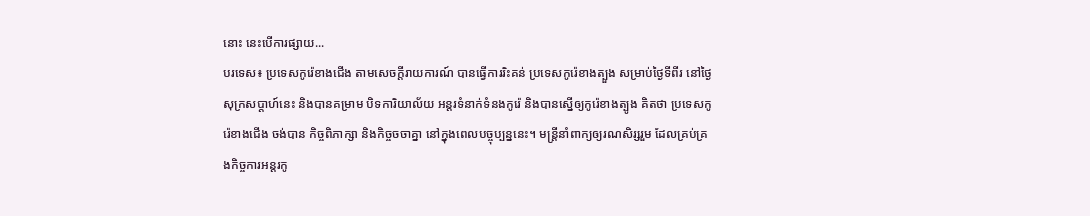នោះ នេះបើការផ្សាយ...
បរទេស៖ ប្រទេសកូរ៉េខាងជើង តាមសេចក្តីរាយការណ៍ បានធ្វើការរិះគន់ ប្រទេសកូរ៉េខាងត្បួង សម្រាប់ថ្ងៃទីពីរ នៅថ្ងៃសុក្រសប្ដាហ៍នេះ និងបានគម្រាម បិទការិយាល័យ អន្តរទំនាក់ទំនងកូរ៉េ និងបានស្នើឲ្យកូរ៉េខាងត្បូង គិតថា ប្រទេសកូរ៉េខាងជើង ចង់បាន កិច្ចពិភាក្សា និងកិច្ចចចាគ្នា នៅក្នុងពេលបច្ចុប្បន្ននេះ។ មន្ត្រីនាំពាក្យឲ្យរណសិរ្សរួម ដែលគ្រប់គ្រងកិច្ចការអន្តរកូ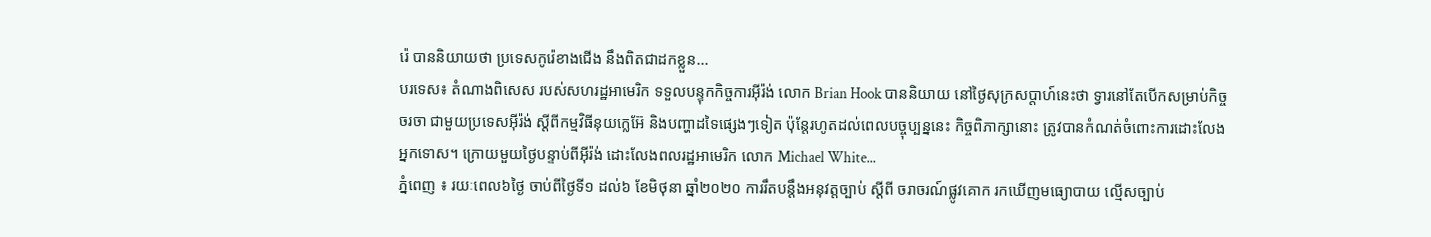រ៉េ បាននិយាយថា ប្រទេសកូរ៉េខាងជើង នឹងពិតជាដកខ្លួន...
បរទេស៖ តំណាងពិសេស របស់សហរដ្ឋអាមេរិក ទទួលបន្ទុកកិច្ចការអ៊ីរ៉ង់ លោក Brian Hook បាននិយាយ នៅថ្ងៃសុក្រសប្ដាហ៍នេះថា ទ្វារនៅតែបើកសម្រាប់កិច្ចចរចា ជាមួយប្រទេសអ៊ីរ៉ង់ ស្តីពីកម្មវិធីនុយក្លេអ៊ែ និងបញ្ហាដទៃផ្សេងៗទៀត ប៉ុន្តែរហូតដល់ពេលបច្ចុប្បន្ននេះ កិច្ចពិភាក្សានោះ ត្រូវបានកំណត់ចំពោះការដោះលែង អ្នកទោស។ ក្រោយមួយថ្ងៃបន្ទាប់ពីអ៊ីរ៉ង់ ដោះលែងពលរដ្ឋអាមេរិក លោក Michael White...
ភ្នំពេញ ៖ រយៈពេល៦ថ្ងៃ ចាប់ពីថ្ងៃទី១ ដល់៦ ខែមិថុនា ឆ្នាំ២០២០ ការរឹតបន្ដឹងអនុវត្តច្បាប់ ស្ដីពី ចរាចរណ៍ផ្លូវគោក រកឃើញមធ្យោបាយ ល្មើសច្បាប់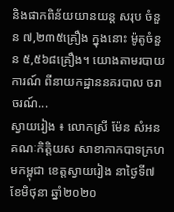និងផាកពិន័យយានយន្ដ សរុប ចំនួន ៧,២៣៥គ្រឿង ក្នុងនោះ ម៉ូតូចំនួន ៥,៥៦៨គ្រឿង។ យោងតាមរបាយការណ៍ ពីនាយកដ្ឋាននគរបាល ចរាចរណ៍...
ស្វាយរៀង ៖ លោកស្រី ម៉ែន សំអន គណៈកិត្តិយស សាខាកាកបាទក្រហមកម្ពុជា ខេត្តស្វាយរៀង នាថ្ងៃទី៧ ខែមិថុនា ឆ្នាំ២០២០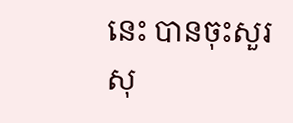នេះ បានចុះសួរសុ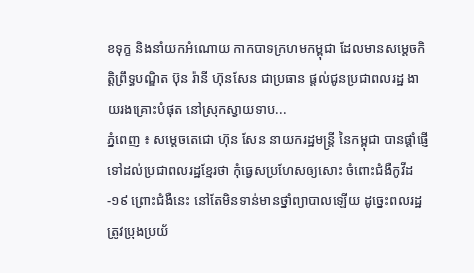ខទុក្ខ និងនាំយកអំណោយ កាកបាទក្រហមកម្ពុជា ដែលមានសម្តេចកិត្តិព្រឹទ្ធបណ្ឌិត ប៊ុន រ៉ានី ហ៊ុនសែន ជាប្រធាន ផ្តល់ជូនប្រជាពលរដ្ឋ ងាយរងគ្រោះបំផុត នៅស្រុកស្វាយទាប...
ភ្នំពេញ ៖ សម្ដេចតេជោ ហ៊ុន សែន នាយករដ្ឋមន្ត្រី នៃកម្ពុជា បានផ្ដាំផ្ញេី ទៅដល់ប្រជាពលរដ្ឋខ្មែរថា កុំធ្វេសប្រហែសឲ្យសោះ ចំពោះជំងឺកូវីដ-១៩ ព្រោះជំងឺនេះ នៅតែមិនទាន់មានថ្នាំព្យាបាលឡេីយ ដូច្នេះពលរដ្ឋត្រូវប្រុងប្រយ័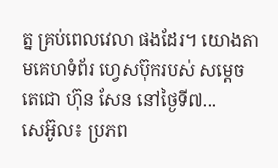ត្ន គ្រប់ពេលវេលា ផងដែរ។ យោងតាមគេហទំព័រ ហ្វេសប៊ុករបស់ សម្ដេចតេជោ ហ៊ុន សែន នៅថ្ងៃទី៧...
សេអ៊ូល៖ ប្រភព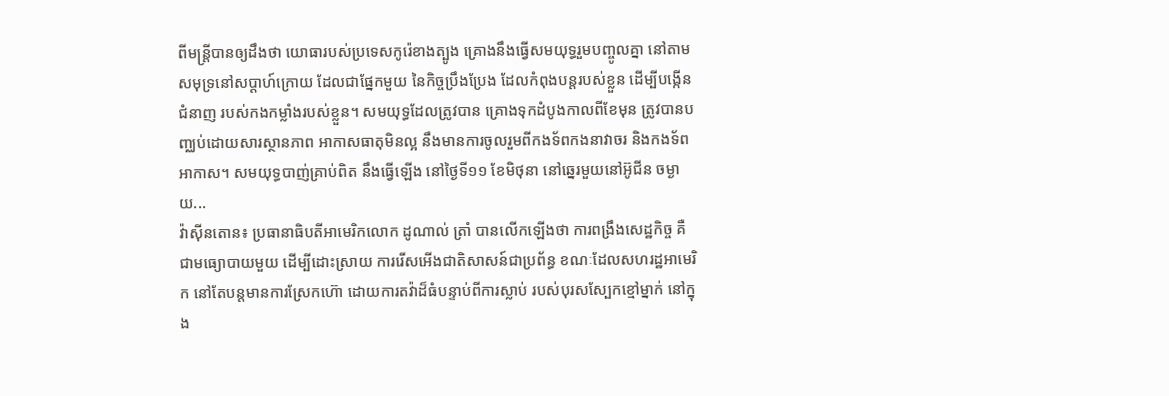ពីមន្ត្រីបានឲ្យដឹងថា យោធារបស់ប្រទេសកូរ៉េខាងត្បូង គ្រោងនឹងធ្វើសមយុទ្ធរួមបញ្ចូលគ្នា នៅតាមសមុទ្រនៅសប្តាហ៍ក្រោយ ដែលជាផ្នែកមួយ នៃកិច្ចប្រឹងប្រែង ដែលកំពុងបន្តរបស់ខ្លួន ដើម្បីបង្កើនជំនាញ របស់កងកម្លាំងរបស់ខ្លួន។ សមយុទ្ធដែលត្រូវបាន គ្រោងទុកដំបូងកាលពីខែមុន ត្រូវបានបញ្ឈប់ដោយសារស្ថានភាព អាកាសធាតុមិនល្អ នឹងមានការចូលរួមពីកងទ័ពកងនាវាចរ និងកងទ័ពអាកាស។ សមយុទ្ធបាញ់គ្រាប់ពិត នឹងធ្វើឡើង នៅថ្ងៃទី១១ ខែមិថុនា នៅឆ្នេរមួយនៅអ៊ូជីន ចម្ងាយ...
វ៉ាស៊ីនតោន៖ ប្រធានាធិបតីអាមេរិកលោក ដូណាល់ ត្រាំ បានលេីកឡេីងថា ការពង្រឹងសេដ្ឋកិច្ច គឺជាមធ្យោបាយមួយ ដើម្បីដោះស្រាយ ការរើសអើងជាតិសាសន៍ជាប្រព័ន្ធ ខណៈដែលសហរដ្ឋអាមេរិក នៅតែបន្តមានការស្រែកហ៊ោ ដោយការតវ៉ាដ៏ធំបន្ទាប់ពីការស្លាប់ របស់បុរសស្បែកខ្មៅម្នាក់ នៅក្នុង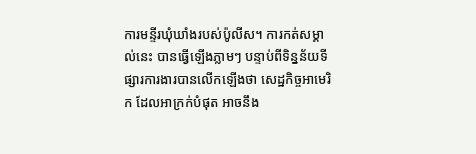ការមន្ទីរឃុំឃាំងរបស់ប៉ូលីស។ ការកត់សម្គាល់នេះ បានធ្វើឡើងភ្លាមៗ បន្ទាប់ពីទិន្នន័យទីផ្សារការងារបានលើកឡើងថា សេដ្ឋកិច្ចអាមេរិក ដែលអាក្រក់បំផុត អាចនឹង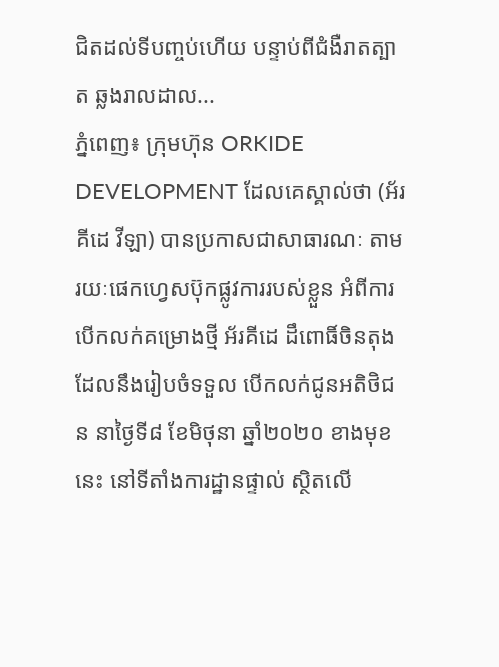ជិតដល់ទីបញ្ចប់ហើយ បន្ទាប់ពីជំងឺរាតត្បាត ឆ្លងរាលដាល...
ភ្នំពេញ៖ ក្រុមហ៊ុន ORKIDE DEVELOPMENT ដែលគេស្គាល់ថា (អ័រគីដេ វីឡា) បានប្រកាសជាសាធារណៈ តាមរយៈផេកហ្វេសប៊ុកផ្លូវការរបស់ខ្លួន អំពីការបើកលក់គម្រោងថ្មី អ័រគីដេ ដឹពោធិ៍ចិនតុង ដែលនឹងរៀបចំទទួល បើកលក់ជូនអតិថិជន នាថ្ងៃទី៨ ខែមិថុនា ឆ្នាំ២០២០ ខាងមុខនេះ នៅទីតាំងការដ្ឋានផ្ទាល់ ស្ថិតលើ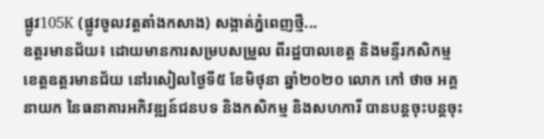ផ្លូវ105K (ផ្លូវចូលវត្តតាំងកសាង) សង្កាត់ភ្នំពេញថ្មី...
ឧត្តរមានជ័យ៖ ដោយមានការសម្របសម្រួល ពីរដ្ឋបាលខេត្ត និងមន្ទីរកសិកម្ម ខេត្តឧត្តរមានជ័យ នៅរសៀលថ្ងៃទី៥ ខែមិថុនា ឆ្នាំ២០២០ លោក កៅ ថាច អគ្គនាយក នៃធនាគារអភិវឌ្ឍន៍ជនបទ និងកសិកម្ម និងសហការី បានបន្តចុះបន្តចុះ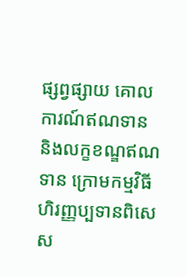ផ្សព្វផ្សាយ គោលការណ៍ឥណទាន និងលក្ខខណ្ឌឥណទាន ក្រោមកម្មវិធី ហិរញ្ញប្បទានពិសេស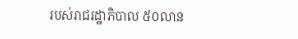របស់រាជរដ្ឋាភិបាល ៥០លាន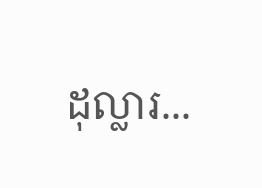ដុល្លារ...